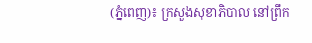(ភ្នំពេញ)៖ ក្រសួងសុខាភិបាល នៅព្រឹក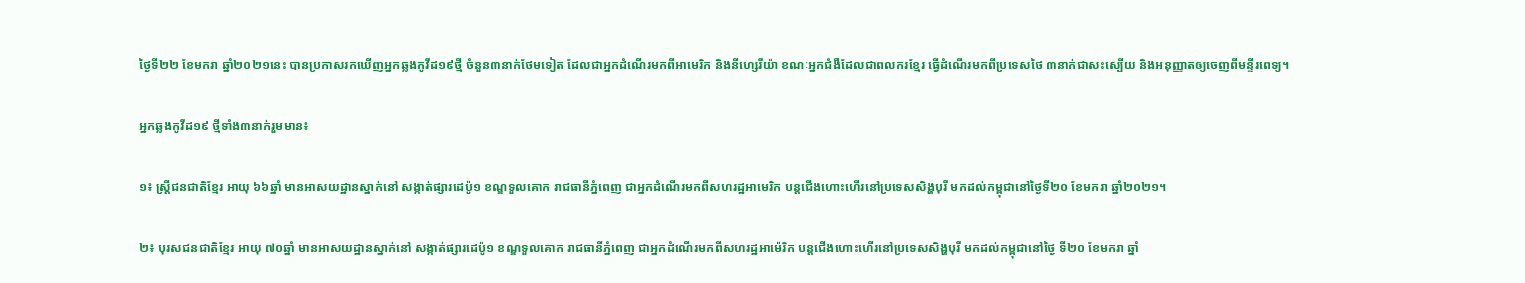ថ្ងៃទី២២ ខែមករា ឆ្នាំ២០២១នេះ បានប្រកាសរកឃើញអ្នកឆ្លងកូវីដ១៩ថ្មី ចំនួន៣នាក់ថែមទៀត ដែលជាអ្នកដំណើរមកពីអាមេរិក និងនីហ្សេរីយ៉ា ខណៈអ្នកជំងឺដែលជាពលករខ្មែរ ធ្វើដំណើរមកពីប្រទេសថៃ ៣នាក់ជាសះស្បើយ និងអនុញ្ញាតឲ្យចេញពីមន្ទីរពេទ្យ។

អ្នកឆ្លងកូវីដ១៩ ថ្មីទាំង៣នាក់រួមមាន៖

១៖ ស្ត្រីជនជាតិខ្មែរ អាយុ ៦៦ឆ្នាំ មានអាសយដ្ឋានស្នាក់នៅ សង្កាត់ផ្សារដេប៉ូ១ ខណ្ឌទួលគោក រាជធានីភ្នំពេញ ជាអ្នកដំណើរមកពីសហរដ្ឋអាមេរិក បន្តជើងហោះហើរនៅប្រទេសសិង្ហបុរី មកដល់កម្ពុជានៅថ្ងៃទី២០ ខែមករា ឆ្នាំ២០២១។

២៖ បុរសជនជាតិខ្មែរ អាយុ ៧០ឆ្នាំ មានអាសយដ្ឋានស្នាក់នៅ សង្កាត់ផ្សារដេប៉ូ១ ខណ្ឌទួលគោក រាជធានីភ្នំពេញ ជាអ្នកដំណើរមកពីសហរដ្ឋអាម៉េរិក បន្តជើងហោះហើរនៅប្រទេសសិង្ហបុរី មកដល់កម្ពុជានៅថ្ងៃ ទី២០ ខែមករា ឆ្នាំ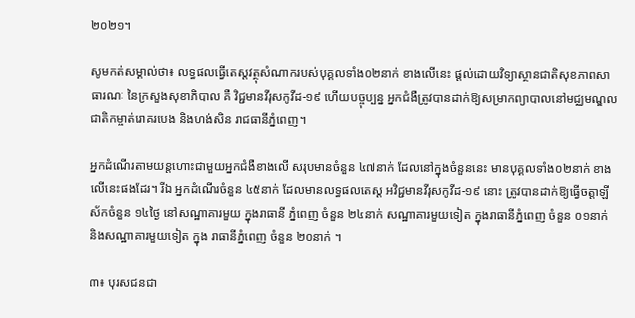២០២១។

សូមកត់សម្គាល់ថា៖ លទ្ធផលធ្វើតេស្តវត្ថុសំណាករបស់បុគ្គលទាំង០២នាក់ ខាងលើនេះ ផ្តល់ដោយវិទ្យាស្ថានជាតិសុខភាពសាធារណៈ នៃក្រសួងសុខាភិបាល គឺ វិជ្ជមានវីរុសកូវីដ-១៩ ហើយបច្ចុប្បន្ន អ្នកជំងឺត្រូវបានដាក់ឱ្យសម្រាកព្យាបាលនៅមជ្ឈមណ្ឌលជាតិកម្ចាត់រោគរបេង និងហង់សិន រាជធានីភ្នំពេញ។

អ្នកដំណើរតាមយន្តហោះជាមួយអ្នកជំងឺខាងលើ សរុបមានចំនួន ៤៧នាក់ ដែលនៅក្នុងចំនួននេះ មានបុគ្គលទាំង០២នាក់ ខាងលើនេះផងដែរ។ រីឯ អ្នកដំណើរចំនួន ៤៥នាក់ ដែលមានលទ្ធផលតេស្ត អវិជ្ជមានវីរុសកូវីដ-១៩ នោះ ត្រូវបានដាក់ឱ្យធ្វើចត្តាឡីស័កចំនួន ១៤ថ្ងៃ នៅសណ្ឋាគារមួយ ក្នុងរាធានី ភ្នំពេញ ចំនួន ២៤នាក់ សណ្ឋាគារមួយទៀត ក្នុងរាធានីភ្នំពេញ ចំនួន ០១នាក់ និងសណ្ឋាគារមួយទៀត ក្នុង រាធានីភ្នំពេញ ចំនួន ២០នាក់ ។

៣៖ បុរសជនជា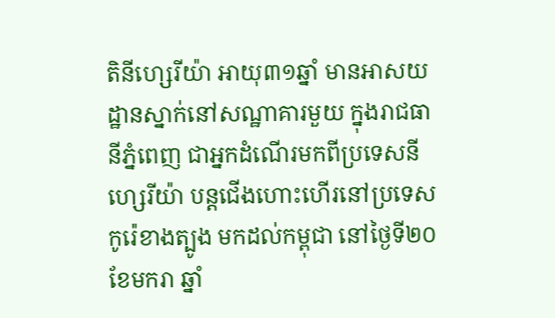តិនីហ្សេរីយ៉ា អាយុ៣១ឆ្នាំ មានអាសយដ្ឋានស្នាក់នៅសណ្ឋាគារមួយ ក្នុងរាជធានីភ្នំពេញ ជាអ្នកដំណើរមកពីប្រទេសនីហ្សេរីយ៉ា បន្តជើងហោះហើរនៅប្រទេសកូរ៉េខាងត្បូង មកដល់កម្ពុជា នៅថ្ងៃទី២០ ខែមករា ឆ្នាំ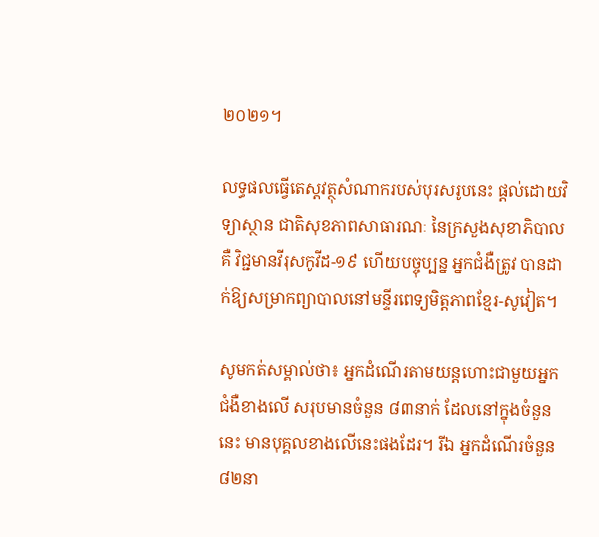២០២១។

លទ្ធផលធ្វើតេស្តវត្ថុសំណាករបស់បុរសរូបនេះ ផ្តល់ដោយវិទ្យាស្ថាន ជាតិសុខភាពសាធារណៈ នៃក្រសួងសុខាភិបាល គឺ វិជ្ជមានវីរុសកូវីដ-១៩ ហើយបច្ចុប្បន្ន អ្នកជំងឺត្រូវ បានដាក់ឱ្យសម្រាកព្យាបាលនៅមន្ទីរពេទ្យមិត្តភាពខ្មែរ-សូវៀត។

សូមកត់សម្គាល់ថា៖ អ្នកដំណើរតាមយន្តហោះជាមួយអ្នកជំងឺខាងលើ សរុបមានចំនួន ៨៣នាក់ ដែលនៅក្នុងចំនួននេះ មានបុគ្គលខាងលើនេះផងដែរ។ រីឯ អ្នកដំណើរចំនួន ៨២នា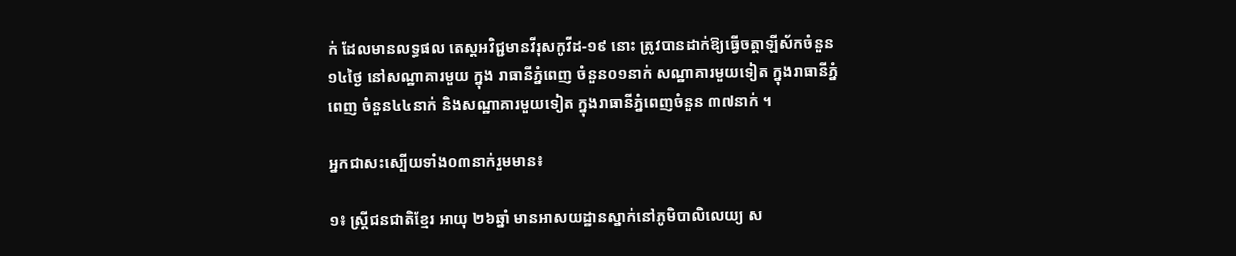ក់ ដែលមានលទ្ធផល តេស្តអវិជ្ជមានវីរុសកូវីដ-១៩ នោះ ត្រូវបានដាក់ឱ្យធ្វើចត្តាឡីស័កចំនួន ១៤ថ្ងៃ នៅសណ្ឋាគារមួយ ក្នុង រាធានីភ្នំពេញ ចំនួន០១នាក់ សណ្ឋាគារមួយទៀត ក្នុងរាធានីភ្នំពេញ ចំនួន៤៤នាក់ និងសណ្ឋាគារមួយទៀត ក្នុងរាធានីភ្នំពេញចំនួន ៣៧នាក់ ។

អ្នកជាសះស្បើយទាំង០៣នាក់រួមមាន៖

១៖ ស្ត្រីជនជាតិខ្មែរ អាយុ ២៦ឆ្នាំ មានអាសយដ្ឋានស្នាក់នៅភូមិបាលិលេយ្យ ស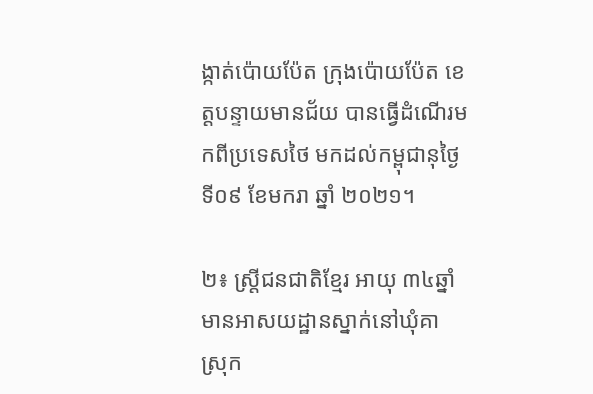ង្កាត់ប៉ោយប៉ែត ក្រុងប៉ោយប៉ែត ខេត្តបន្ទាយមានជ័យ បានធ្វើដំណើរមកពីប្រទេសថៃ មកដល់កម្ពុជានុថ្ងៃទី០៩ ខែមករា ឆ្នាំ ២០២១។

២៖ ស្ត្រីជនជាតិខ្មែរ អាយុ ៣៤ឆ្នាំ មានអាសយដ្ឋានស្នាក់នៅឃុំគា ស្រុក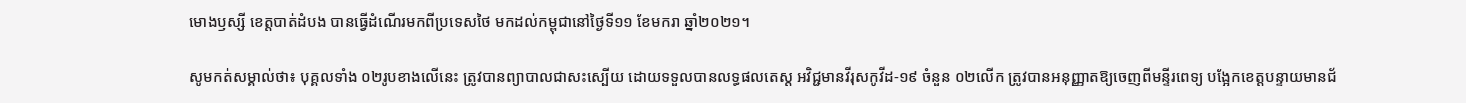មោងឫស្សី ខេត្តបាត់ដំបង បានធ្វើដំណើរមកពីប្រទេសថៃ មកដល់កម្ពុជានៅថ្ងៃទី១១ ខែមករា ឆ្នាំ២០២១។

សូមកត់សម្គាល់ថា៖ បុគ្គលទាំង ០២រូបខាងលើនេះ ត្រូវបានព្យាបាលជាសះស្បើយ ដោយទទួលបានលទ្ធផលតេស្ត អវិជ្ជមានវីរុសកូវីដ-១៩ ចំនួន ០២លើក ត្រូវបានអនុញ្ញាតឱ្យចេញពីមន្ទីរពេទ្យ បង្អែកខេត្តបន្ទាយមានជ័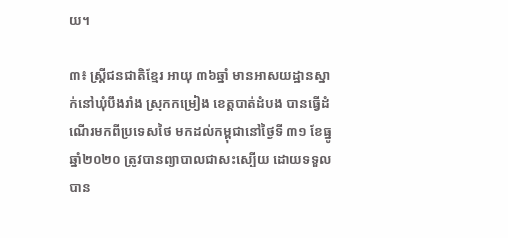យ។

៣៖ ស្ត្រីជនជាតិខ្មែរ អាយុ ៣៦ឆ្នាំ មានអាសយដ្ឋានស្នាក់នៅឃុំបឹងរាំង ស្រុកកម្រៀង ខេត្តបាត់ដំបង បានធ្វើដំណើរមកពីប្រទេសថៃ មកដល់កម្ពុជានៅថ្ងៃទី ៣១ ខែធ្នូ ឆ្នាំ២០២០ ត្រូវបានព្យាបាលជាសះស្បើយ ដោយទទួលបាន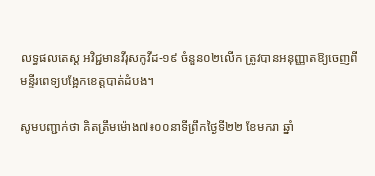លទ្ធផលតេស្ត អវិជ្ជមានវីរុសកូវីដ-១៩ ចំនួន០២លើក ត្រូវបានអនុញ្ញាតឱ្យចេញពី មន្ទីរពេទ្យបង្អែកខេត្តបាត់ដំបង។

សូមបញ្ជាក់ថា គិតត្រឹមម៉ោង៧៖០០នាទីព្រឹកថ្ងៃទី២២ ខែមករា ឆ្នាំ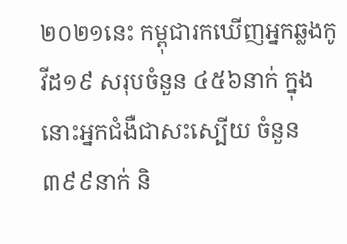២០២១នេះ កម្ពុជារកឃើញអ្នកឆ្លងកូវីដ១៩ សរុបចំនួន ៤៥៦នាក់ ក្នុងនោះអ្នកជំងឺជាសះស្បើយ ចំនួន៣៩៩នាក់ និ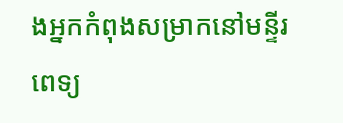ងអ្នកកំពុងសម្រាកនៅមន្ទីរពេទ្យ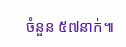ចំនួន ៥៧នាក់៕